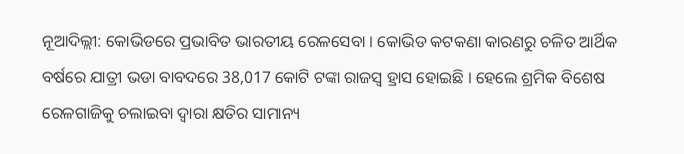ନୂଆଦିଲ୍ଲୀ: କୋଭିଡରେ ପ୍ରଭାବିତ ଭାରତୀୟ ରେଳସେବା । କୋଭିଡ କଟକଣା କାରଣରୁ ଚଳିତ ଆର୍ଥିକ ବର୍ଷରେ ଯାତ୍ରୀ ଭଡା ବାବଦରେ 38,017 କୋଟି ଟଙ୍କା ରାଜସ୍ବ ହ୍ରାସ ହୋଇଛି । ହେଲେ ଶ୍ରମିକ ବିଶେଷ ରେଳଗାଜିକୁ ଚଲାଇବା ଦ୍ବାରା କ୍ଷତିର ସାମାନ୍ୟ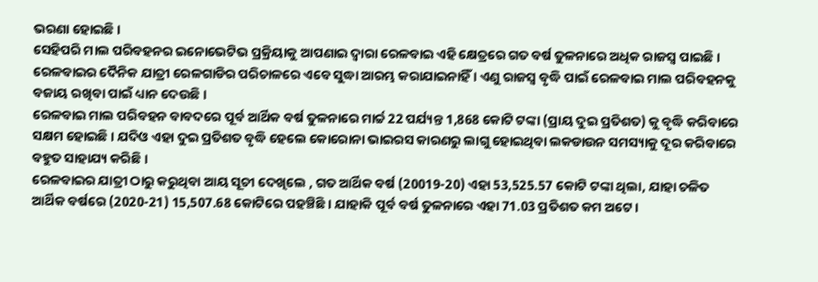ଭରଣା ହୋଇଛି ।
ସେହିପରି ମାଲ ପରିବହନର ଇନୋଭେଟିଭ ପ୍ରକ୍ରିୟାକୁ ଆପଣାଇ ଦ୍ବାରା ରେଳବାଇ ଏହି କ୍ଷେତ୍ରରେ ଗତ ବର୍ଷ ତୁଳନାରେ ଅଧିକ ରାଜସ୍ବ ପାଇଛି । ରେଳବାଇର ଦୈନିକ ଯାତ୍ରୀ ରେଳଗାଡିର ପରିଚାଳରେ ଏବେ ସୁଦ୍ଧା ଆରମ୍ଭ କରାଯାଇନାହିଁ । ଏଣୁ ରାଜସ୍ବ ବୃଦ୍ଧି ପାଇଁ ରେଳବାଇ ମାଲ ପରିବହନକୁ ବଜାୟ ରଖିବା ପାଇଁ ଧ୍ୟାନ ଦେଉଛି ।
ରେଳବାଇ ମାଲ ପରିବହନ ବାବଦରେ ପୂର୍ବ ଆର୍ଥିକ ବର୍ଷ ତୁଳନାରେ ମାର୍ଚ୍ଚ 22 ପର୍ଯ୍ୟନ୍ତ 1,868 କୋଟି ଟଙ୍କା (ପ୍ରାୟ ଦୁଇ ପ୍ରତିଶତ) କୁ ବୃଦ୍ଧି କରିବାରେ ସକ୍ଷମ ହୋଇଛି । ଯଦିଓ ଏହା ଦୁଇ ପ୍ରତିଶତ ବୃଦ୍ଧି ହେଲେ କୋରୋନା ଭାଇରସ କାରଣରୁ ଲାଗୁ ହୋଇଥିବା ଲକଡାଉନ ସମସ୍ୟାକୁ ଦୂର କରିବାରେ ବହୁତ ସାହାଯ୍ୟ କରିଛି ।
ରେଳବାଇର ଯାତ୍ରୀ ଠାରୁ କରୁଥିବା ଆୟ ସୂଚୀ ଦେଖିଲେ , ଗତ ଆର୍ଥିକ ବର୍ଷ (20019-20) ଏହା 53,525.57 କୋଟି ଟଙ୍କା ଥିଲା, ଯାହା ଚଳିତ ଆର୍ଥିକ ବର୍ଷରେ (2020-21) 15,507.68 କୋଟିରେ ପହଞ୍ଚିଛି । ଯାହାକି ପୂର୍ବ ବର୍ଷ ତୁଳନାରେ ଏହା 71.03 ପ୍ରତିଶତ କମ ଅଟେ ।